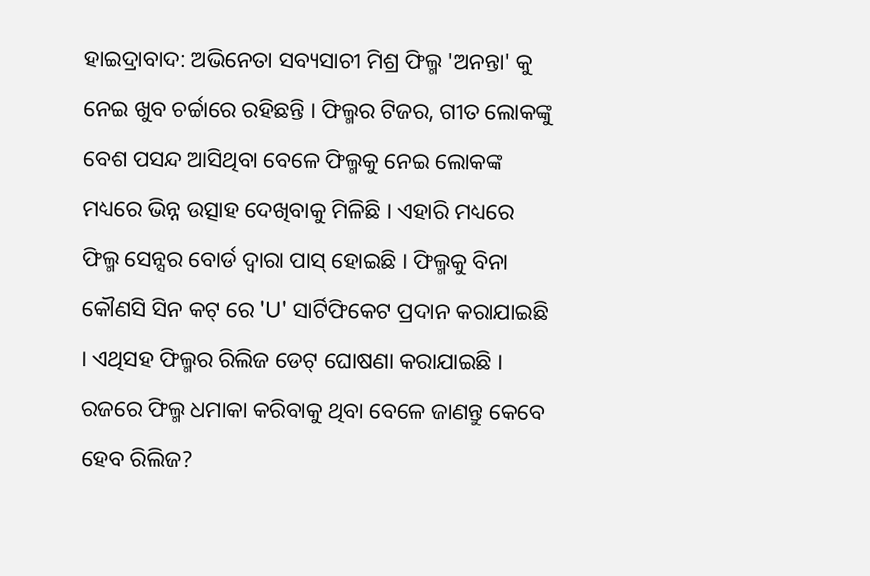ହାଇଦ୍ରାବାଦ: ଅଭିନେତା ସବ୍ୟସାଚୀ ମିଶ୍ର ଫିଲ୍ମ 'ଅନନ୍ତା' କୁ ନେଇ ଖୁବ ଚର୍ଚ୍ଚାରେ ରହିଛନ୍ତି । ଫିଲ୍ମର ଟିଜର, ଗୀତ ଲୋକଙ୍କୁ ବେଶ ପସନ୍ଦ ଆସିଥିବା ବେଳେ ଫିଲ୍ମକୁ ନେଇ ଲୋକଙ୍କ ମଧ୍ୟରେ ଭିନ୍ନ ଉତ୍ସାହ ଦେଖିବାକୁ ମିଳିଛି । ଏହାରି ମଧ୍ୟରେ ଫିଲ୍ମ ସେନ୍ସର ବୋର୍ଡ ଦ୍ୱାରା ପାସ୍ ହୋଇଛି । ଫିଲ୍ମକୁ ବିନା କୌଣସି ସିନ କଟ୍ ରେ 'U' ସାର୍ଟିଫିକେଟ ପ୍ରଦାନ କରାଯାଇଛି । ଏଥିସହ ଫିଲ୍ମର ରିଲିଜ ଡେଟ୍ ଘୋଷଣା କରାଯାଇଛି । ରଜରେ ଫିଲ୍ମ ଧମାକା କରିବାକୁ ଥିବା ବେଳେ ଜାଣନ୍ତୁ କେବେ ହେବ ରିଲିଜ?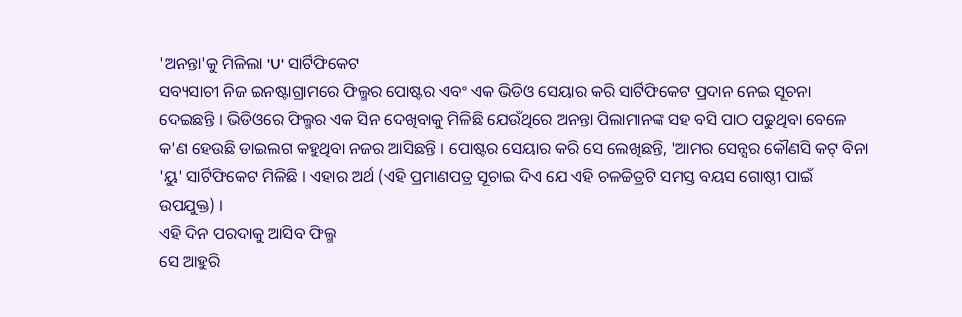'ଅନନ୍ତା'କୁ ମିଳିଲା 'U' ସାର୍ଟିଫିକେଟ
ସବ୍ୟସାଚୀ ନିଜ ଇନଷ୍ଟାଗ୍ରାମରେ ଫିଲ୍ମର ପୋଷ୍ଟର ଏବଂ ଏକ ଭିଡିଓ ସେୟାର କରି ସାର୍ଟିଫିକେଟ ପ୍ରଦାନ ନେଇ ସୂଚନା ଦେଇଛନ୍ତି । ଭିଡିଓରେ ଫିଲ୍ମର ଏକ ସିନ ଦେଖିବାକୁ ମିଳିଛି ଯେଉଁଥିରେ ଅନନ୍ତା ପିଲାମାନଙ୍କ ସହ ବସି ପାଠ ପଢୁଥିବା ବେଳେ କ'ଣ ହେଉଛି ଡାଇଲଗ କହୁଥିବା ନଜର ଆସିଛନ୍ତି । ପୋଷ୍ଟର ସେୟାର କରି ସେ ଲେଖିଛନ୍ତି, 'ଆମର ସେନ୍ସର କୌଣସି କଟ୍ ବିନା 'ୟୁ' ସାର୍ଟିଫିକେଟ ମିଳିଛି । ଏହାର ଅର୍ଥ (ଏହି ପ୍ରମାଣପତ୍ର ସୂଚାଇ ଦିଏ ଯେ ଏହି ଚଳଚ୍ଚିତ୍ରଟି ସମସ୍ତ ବୟସ ଗୋଷ୍ଠୀ ପାଇଁ ଉପଯୁକ୍ତ) ।
ଏହି ଦିନ ପରଦାକୁ ଆସିବ ଫିଲ୍ମ
ସେ ଆହୁରି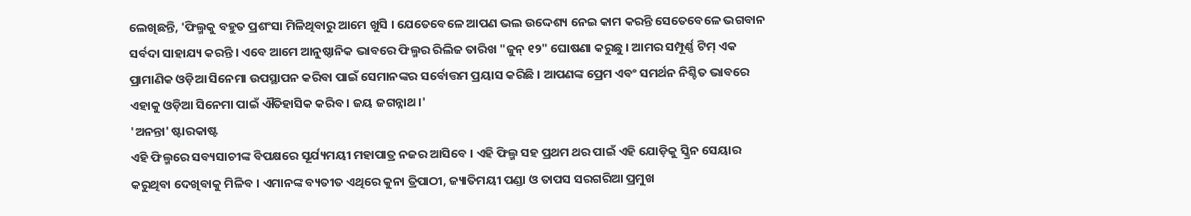ଲେଖିଛନ୍ତି, 'ଫିଲ୍ମକୁ ବହୁତ ପ୍ରଶଂସା ମିଳିଥିବାରୁ ଆମେ ଖୁସି । ଯେତେବେଳେ ଆପଣ ଭଲ ଉଦ୍ଦେଶ୍ୟ ନେଇ କାମ କରନ୍ତି ସେତେବେଳେ ଭଗବାନ ସର୍ବଦା ସାହାଯ୍ୟ କରନ୍ତି । ଏବେ ଆମେ ଆନୁଷ୍ଠାନିକ ଭାବରେ ଫିଲ୍ମର ରିଲିଜ ତାରିଖ "ଜୁନ୍ ୧୨" ଘୋଷଣା କରୁଛୁ । ଆମର ସମ୍ପୂର୍ଣ୍ଣ ଟିମ୍ ଏକ ପ୍ରାମାଣିକ ଓଡ଼ିଆ ସିନେମା ଉପସ୍ଥାପନ କରିବା ପାଇଁ ସେମାନଙ୍କର ସର୍ବୋତ୍ତମ ପ୍ରୟାସ କରିଛି । ଆପଣଙ୍କ ପ୍ରେମ ଏବଂ ସମର୍ଥନ ନିଶ୍ଚିତ ଭାବରେ ଏହାକୁ ଓଡ଼ିଆ ସିନେମା ପାଇଁ ଐତିହାସିକ କରିବ । ଜୟ ଜଗନ୍ନାଥ ।'
'ଅନନ୍ତା' ଷ୍ଟାରକାଷ୍ଟ
ଏହି ଫିଲ୍ମରେ ସବ୍ୟସାଚୀଙ୍କ ବିପକ୍ଷରେ ସୂର୍ଯ୍ୟମୟୀ ମହାପାତ୍ର ନଜର ଆସିବେ । ଏହି ଫିଲ୍ମ ସହ ପ୍ରଥମ ଥର ପାଇଁ ଏହି ଯୋଡ଼ିକୁ ସ୍କ୍ରିନ ସେୟାର କରୁଥିବା ଦେଖିବାକୁ ମିଳିବ । ଏମାନଙ୍କ ବ୍ୟତୀତ ଏଥିରେ କୁନା ତ୍ରିପାଠୀ, ଜ୍ୟାତିମୟୀ ପଣ୍ଡା ଓ ତାପସ ସରଗରିଆ ପ୍ରମୁଖ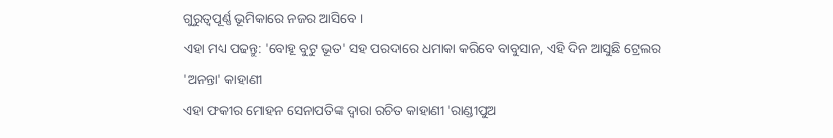ଗୁରୁତ୍ୱପୂର୍ଣ୍ଣ ଭୂମିକାରେ ନଜର ଆସିବେ ।
ଏହା ମଧ୍ୟ ପଢନ୍ତୁ: 'ବୋହୂ ବୁଟୁ ଭୂତ' ସହ ପରଦାରେ ଧମାକା କରିବେ ବାବୁସାନ, ଏହି ଦିନ ଆସୁଛି ଟ୍ରେଲର
'ଅନନ୍ତା' କାହାଣୀ
ଏହା ଫକୀର ମୋହନ ସେନାପତିଙ୍କ ଦ୍ଵାରା ରଚିତ କାହାଣୀ 'ରାଣ୍ଡୀପୁଅ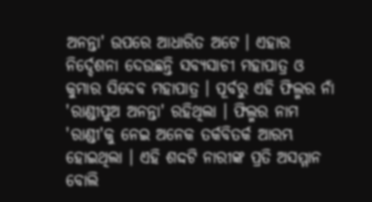ଅନନ୍ତା' ଉପରେ ଆଧାରିତ ଅଟେ । ଏହାର ନିର୍ଦ୍ଦେଶନା ଦେଉଛନ୍ତି ସବ୍ୟସାଚୀ ମହାପାତ୍ର ଓ କୁମାର ସିଦେବ ମହାପାତ୍ର । ପୂର୍ବରୁ ଏହି ଫିଲ୍ମର ନାଁ 'ରାଣ୍ଡୀପୁଅ ଅନନ୍ତା' ରହିଥିଲା । ଫିଲ୍ମର ନାମ 'ରାଣ୍ଡୀ'କୁ ନେଇ ଅନେକ ତର୍କବିତର୍କ ଆରମ୍ଭ ହୋଇଥିଲା । ଏହି ଶଦ୍ଦଟି ନାରୀଙ୍କ ପ୍ରତି ଅସମ୍ମାନ ବୋଲି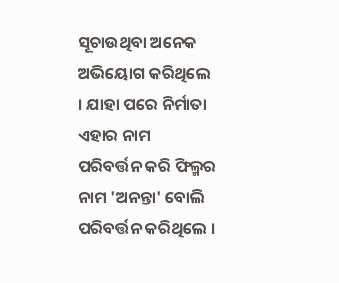ସୂଚାଉଥିବା ଅନେକ ଅଭିୟୋଗ କରିଥିଲେ । ଯାହା ପରେ ନିର୍ମାତା ଏହାର ନାମ ପରିବର୍ତ୍ତନ କରି ଫିଲ୍ମର ନାମ 'ଅନନ୍ତା' ବୋଲି ପରିବର୍ତ୍ତନ କରିଥିଲେ ।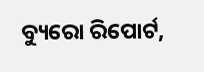ବ୍ୟୁରୋ ରିପୋର୍ଟ,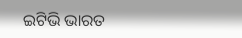ଇଟିଭି ଭାରତ